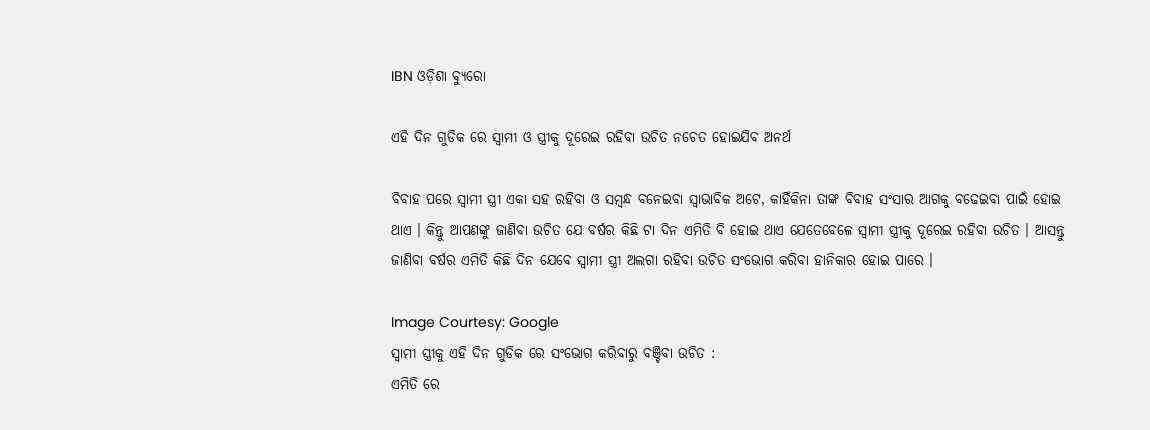IBN ଓଡ଼ିଶା ବ୍ୟୁରୋ

ଏହି ଦିନ ଗୁଡିକ ରେ ସ୍ଵାମୀ ଓ ସ୍ତ୍ରୀକୁ ଦୂରେଇ ରହିବା ଉଚିତ ନଚେତ ହୋଇଯିବ ଅନର୍ଥ

ବିବାହ ପରେ ସ୍ଵାମୀ ସ୍ତ୍ରୀ ଏକା ସହ ରହିବା ଓ ସମ୍ବନ୍ଧ ବନେଇବା ସ୍ଵାଭାବିକ ଅଟେ, କାହିଁକିନା ତାଙ୍କ ବିବାହ ସଂସାର ଆଗକୁ ବଢେଇବା ପାଇଁ ହୋଇ ଥାଏ । କିନ୍ତୁ ଆପଣଙ୍କୁ ଜାଣିବା ଉଚିତ ଯେ ବର୍ଷର କିଛି ଟା ଦିନ ଏମିତି ବି ହୋଇ ଥାଏ ଯେତେବେଳେ ସ୍ଵାମୀ ସ୍ତ୍ରୀକୁ ଦୂରେଇ ରହିବା ଉଚିତ । ଆସନ୍ତୁ ଜାଣିବା ବର୍ଷର ଏମିତି କିଛି ଦିନ ଯେବେ ସ୍ଵାମୀ ସ୍ତ୍ରୀ ଅଲଗା ରହିବା ଉଚିତ ସଂଭୋଗ କରିବା ହାନିକାର ହୋଇ ପାରେ ।

Image Courtesy: Google
ସ୍ଵାମୀ ସ୍ତ୍ରୀକୁ ଏହି ଦିନ ଗୁଡିକ ରେ ସଂଭୋଗ କରିବାରୁ ବଞ୍ଚିବା ଉଚିତ :
ଏମିତି ରେ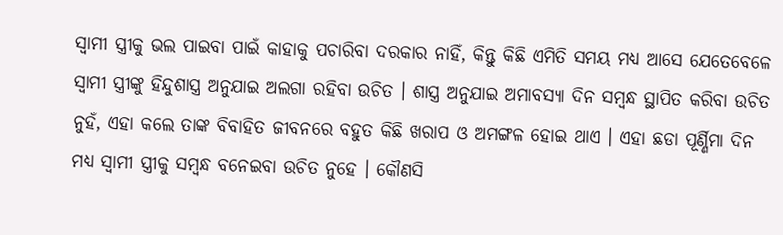ସ୍ଵାମୀ ସ୍ତ୍ରୀକୁ ଭଲ ପାଇବା ପାଇଁ କାହାକୁ ପଚାରିବା ଦରକାର ନାହିଁ, କିନ୍ତୁ କିଛି ଏମିତି ସମୟ ମଧ୍ୟ ଆସେ ଯେତେବେଳେ ସ୍ଵାମୀ ସ୍ତ୍ରୀଙ୍କୁ ହିନ୍ଦୁଶାସ୍ତ୍ର ଅନୁଯାଇ ଅଲଗା ରହିବା ଉଚିତ । ଶାସ୍ତ୍ର ଅନୁଯାଇ ଅମାବସ୍ୟା ଦିନ ସମ୍ବନ୍ଧ ସ୍ଥାପିତ କରିବା ଉଚିତ ନୁହଁ, ଏହା କଲେ ତାଙ୍କ ବିବାହିତ ଜୀବନରେ ବହୁତ କିଛି ଖରାପ ଓ ଅମଙ୍ଗଳ ହୋଇ ଥାଏ । ଏହା ଛଡା ପୂର୍ଣ୍ଣିମା ଦିନ ମଧ୍ୟ ସ୍ଵାମୀ ସ୍ତ୍ରୀକୁ ସମ୍ବନ୍ଧ ବନେଇବା ଉଚିତ ନୁହେ । କୌଣସି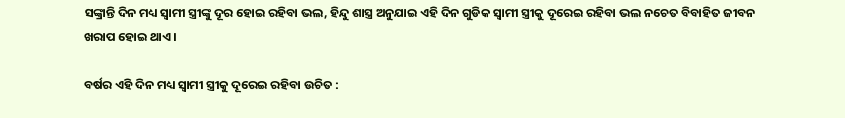ସଙ୍କ୍ରାନ୍ତି ଦିନ ମଧ୍ୟ ସ୍ଵାମୀ ସ୍ତ୍ରୀଙ୍କୁ ଦୂର ହୋଇ ରହିବା ଭଲ, ହିନ୍ଦୁ ଶାସ୍ତ୍ର ଅନୁଯାଇ ଏହି ଦିନ ଗୁଡିକ ସ୍ଵାମୀ ସ୍ତ୍ରୀକୁ ଦୂରେଇ ରହିବା ଭଲ ନଚେତ ବିବାହିତ ଜୀବନ ଖରାପ ହୋଇ ଥାଏ ।

ବର୍ଷର ଏହି ଦିନ ମଧ୍ୟ ସ୍ଵାମୀ ସ୍ତ୍ରୀକୁ ଦୂରେଇ ରହିବା ଉଚିତ :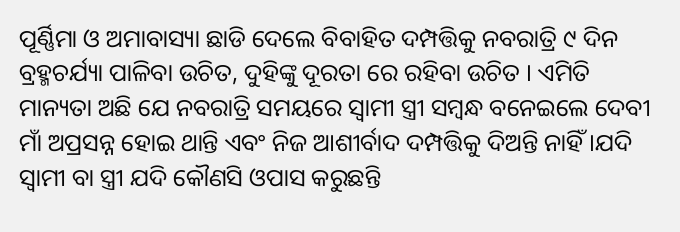ପୂର୍ଣ୍ଣିମା ଓ ଅମାବାସ୍ୟା ଛାଡି ଦେଲେ ବିବାହିତ ଦମ୍ପତ୍ତିକୁ ନବରାତ୍ରି ୯ ଦିନ ବ୍ରହ୍ମଚର୍ଯ୍ୟା ପାଳିବା ଉଚିତ, ଦୁହିଙ୍କୁ ଦୂରତା ରେ ରହିବା ଉଚିତ । ଏମିତି ମାନ୍ୟତା ଅଛି ଯେ ନବରାତ୍ରି ସମୟରେ ସ୍ଵାମୀ ସ୍ତ୍ରୀ ସମ୍ବନ୍ଧ ବନେଇଲେ ଦେବୀ ମାଁ ଅପ୍ରସନ୍ନ ହୋଇ ଥାନ୍ତି ଏବଂ ନିଜ ଆଶୀର୍ବାଦ ଦମ୍ପତ୍ତିକୁ ଦିଅନ୍ତି ନାହିଁ ।ଯଦି ସ୍ଵାମୀ ବା ସ୍ତ୍ରୀ ଯଦି କୌଣସି ଓପାସ କରୁଛନ୍ତି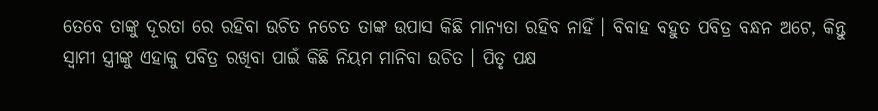ତେବେ ତାଙ୍କୁ ଦୂରତା ରେ ରହିବା ଉଚିତ ନଚେତ ତାଙ୍କ ଉପାସ କିଛି ମାନ୍ୟତା ରହିବ ନାହିଁ । ବିବାହ ବହୁତ ପବିତ୍ର ବନ୍ଧନ ଅଟେ, କିନ୍ତୁ ସ୍ଵାମୀ ସ୍ତ୍ରୀଙ୍କୁ ଏହାକୁ ପବିତ୍ର ରଖିବା ପାଇଁ କିଛି ନିୟମ ମାନିବା ଉଚିତ । ପିତୃ ପକ୍ଷ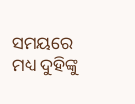ସମୟରେ ମଧ୍ୟ ଦୁହିଙ୍କୁ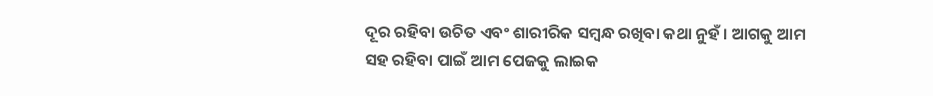ଦୂର ରହିବା ଉଚିତ ଏବଂ ଶାରୀରିକ ସମ୍ବନ୍ଧ ରଖିବା କଥା ନୁହଁ । ଆଗକୁ ଆମ ସହ ରହିବା ପାଇଁ ଆମ ପେଜକୁ ଲାଇକ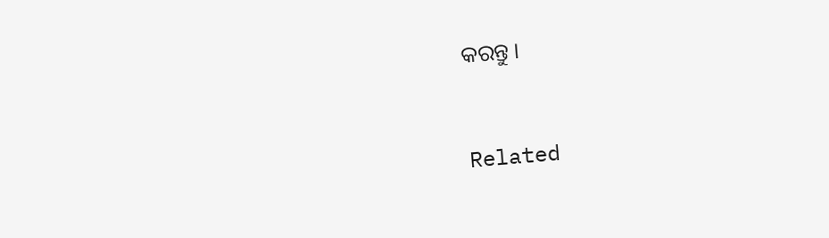କରନ୍ତୁ ।



Related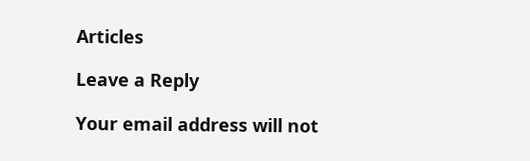Articles

Leave a Reply

Your email address will not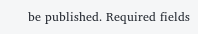be published. Required fields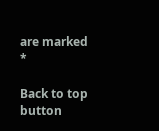are marked *

Back to top button